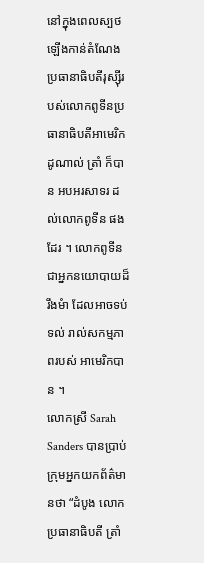នៅក្នុងពេលស្បថឡើងកាន់តំណែងប្រធានាធិបតីរុស្ស៊ីរបស់លោកពូទីនប្រធានាធិបតីអាមេរិកដូណាល់ ត្រាំ ក៏បាន អបអរសាទរ ដល់លោកពូទីន ផងដែរ ។ លោកពូទីន ជាអ្នកនយោបាយដ៏រឹងមំា ដែលអាចទប់ទល់ រាល់សកម្មភាពរបស់ អាមេរិកបាន ។
លោកស្រី Sarah Sanders បានប្រាប់ ក្រុមអ្នកយកព័ត៌មានថា “ដំបូង លោក ប្រធានាធិបតី ត្រាំ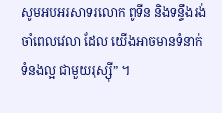សូមអបអរសាទរលោក ពូទីន និងទន្ទឹងរង់ចាំពេលវេលា ដែល យើងអាចមានទំនាក់ទំនងល្អ ជាមួយរុស្ស៊ី” ។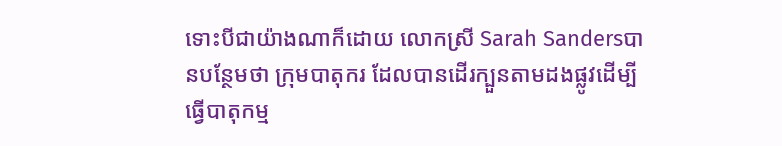ទោះបីជាយ៉ាងណាក៏ដោយ លោកស្រី Sarah Sandersបានបន្ថែមថា ក្រុមបាតុករ ដែលបានដើរក្បួនតាមដងផ្លូវដើម្បីធ្វើបាតុកម្ម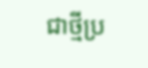ជាថ្មីប្រ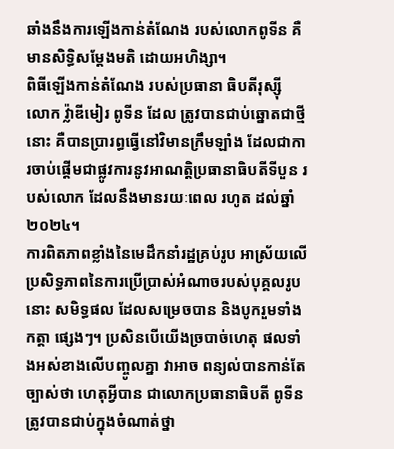ឆាំងនឹងការឡើងកាន់តំណែង របស់លោកពូទីន គឺមានសិទិ្ធសម្តែងមតិ ដោយអហិង្សា។
ពិធីឡើងកាន់តំណែង របស់ប្រធានា ធិបតីរុស្ស៊ី លោក វ្ល៉ាឌីមៀរ ពូទីន ដែល ត្រូវបានជាប់ឆ្នោតជាថ្មីនោះ គឺបានប្រារព្ធធ្វើនៅវិមានក្រឹមឡាំង ដែលជាការចាប់ផ្តើមជាផ្លូវការនូវអាណត្តិប្រធានាធិបតីទីបួន របស់លោក ដែលនឹងមានរយៈពេល រហូត ដល់ឆ្នាំ២០២៤។
ការពិតភាពខ្លាំងនៃមេដឹកនាំរដ្ឋគ្រប់រូប អាស្រ័យលើប្រសិទ្ធភាពនៃការប្រើប្រាស់អំណាចរបស់បុគ្គលរូបនោះ សមិទ្ធផល ដែលសម្រេចបាន និងបូករួមទាំងកត្តា ផ្សេងៗ។ ប្រសិនបើយើងច្របាច់ហេតុ ផលទាំងអស់ខាងលើបញ្ចូលគ្នា វាអាច ពន្យល់បានកាន់តែច្បាស់ថា ហេតុអ្វីបាន ជាលោកប្រធានាធិបតី ពូទីន ត្រូវបានជាប់ក្នុងចំណាត់ថ្នា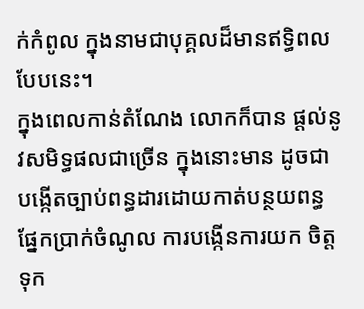ក់កំពូល ក្នុងនាមជាបុគ្គលដ៏មានឥទ្ធិពលបែបនេះ។
ក្នុងពេលកាន់តំណែង លោកក៏បាន ផ្តល់នូវសមិទ្ធផលជាច្រើន ក្នុងនោះមាន ដូចជាបង្កើតច្បាប់ពន្ធដារដោយកាត់បន្ថយពន្ធផ្នែកប្រាក់ចំណូល ការបង្កើនការយក ចិត្តទុក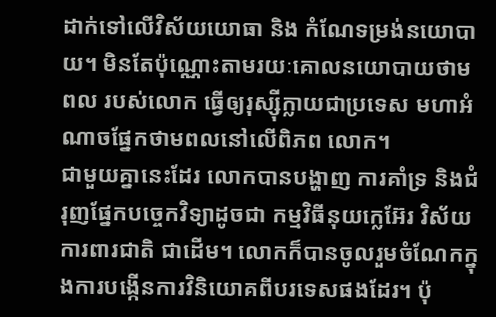ដាក់ទៅលើវិស័យយោធា និង កំណែទម្រង់នយោបាយ។ មិនតែប៉ុណ្ណោះតាមរយៈគោលនយោបាយថាមពល របស់លោក ធ្វើឲ្យរុស្ស៊ីក្លាយជាប្រទេស មហាអំណាចផ្នែកថាមពលនៅលើពិភព លោក។
ជាមួយគ្នានេះដែរ លោកបានបង្ហាញ ការគាំទ្រ និងជំរុញផ្នែកបច្ចេកវិទ្យាដូចជា កម្មវិធីនុយក្លេអ៊ែរ វិស័យការពារជាតិ ជាដើម។ លោកក៏បានចូលរួមចំណែកក្នុងការបង្កើនការវិនិយោគពីបរទេសផងដែរ។ ប៉ុ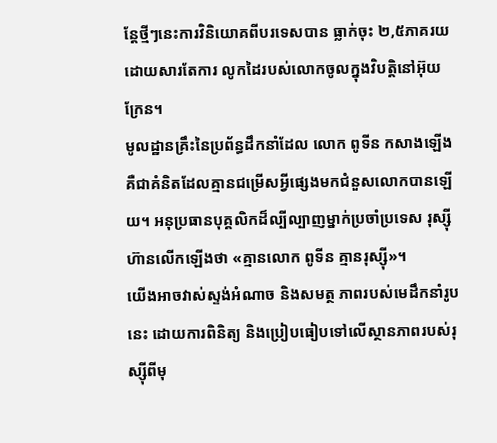ន្តែថ្មីៗនេះការវិនិយោគពីបរទេសបាន ធ្លាក់ចុះ ២,៥ភាគរយ ដោយសារតែការ លូកដៃរបស់លោកចូលក្នុងវិបត្តិនៅអ៊ុយក្រែន។
មូលដ្ឋានគ្រឹះនៃប្រព័ន្ធដឹកនាំដែល លោក ពូទីន កសាងឡើង គឺជាគំនិតដែលគ្មានជម្រើសអ្វីផ្សេងមកជំនួសលោកបានឡើយ។ អនុប្រធានបុគ្គលិកដ៏ល្បីល្បាញម្នាក់ប្រចាំប្រទេស រុស្ស៊ី ហ៊ានលើកឡើងថា «គ្មានលោក ពូទីន គ្មានរុស្ស៊ី»។
យើងអាចវាស់ស្ទង់អំណាច និងសមត្ថ ភាពរបស់មេដឹកនាំរូបនេះ ដោយការពិនិត្យ និងប្រៀបធៀបទៅលើស្ថានភាពរបស់រុស្ស៊ីពីមុ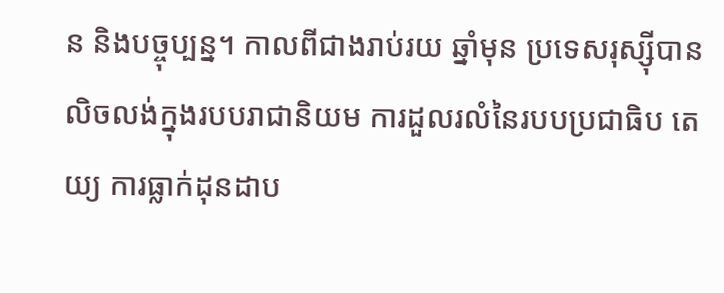ន និងបច្ចុប្បន្ន។ កាលពីជាងរាប់រយ ឆ្នាំមុន ប្រទេសរុស្ស៊ីបានលិចលង់ក្នុងរបបរាជានិយម ការដួលរលំនៃរបបប្រជាធិប តេយ្យ ការធ្លាក់ដុនដាប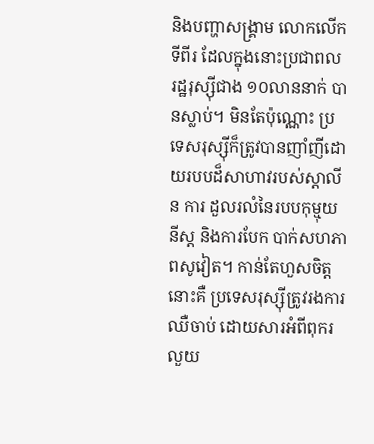និងបញ្ហាសង្គ្រាម លោកលើកទីពីរ ដែលក្នុងនោះប្រជាពល រដ្ឋរុស្ស៊ីជាង ១០លាននាក់ បានស្លាប់។ មិនតែប៉ុណ្ណោះ ប្រទេសរុស្ស៊ីក៏ត្រូវបានញាំញីដោយរបបដ៏សាហាវរបស់ស្តាលីន ការ ដួលរលំនៃរបបកុម្មុយនីស្ត និងការបែក បាក់សហភាពសូវៀត។ កាន់តែហួសចិត្ត នោះគឺ ប្រទេសរុស្ស៊ីត្រូវរងការឈឺចាប់ ដោយសារអំពីពុករលួយ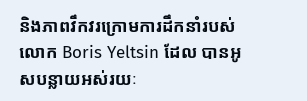និងភាពវឹកវរក្រោមការដឹកនាំរបស់លោក Boris Yeltsin ដែល បានអូសបន្លាយអស់រយៈ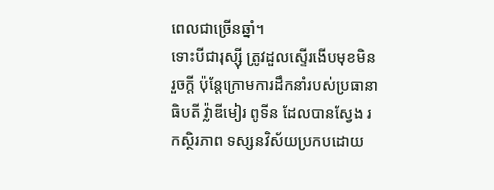ពេលជាច្រើនឆ្នាំ។
ទោះបីជារុស្ស៊ី ត្រូវដួលស្ទើរងើបមុខមិន រួចក្តី ប៉ុន្តែក្រោមការដឹកនាំរបស់ប្រធានា ធិបតី វ្ល៉ាឌីមៀរ ពូទីន ដែលបានស្វែង រកស្ថិរភាព ទស្សនវិស័យប្រកបដោយ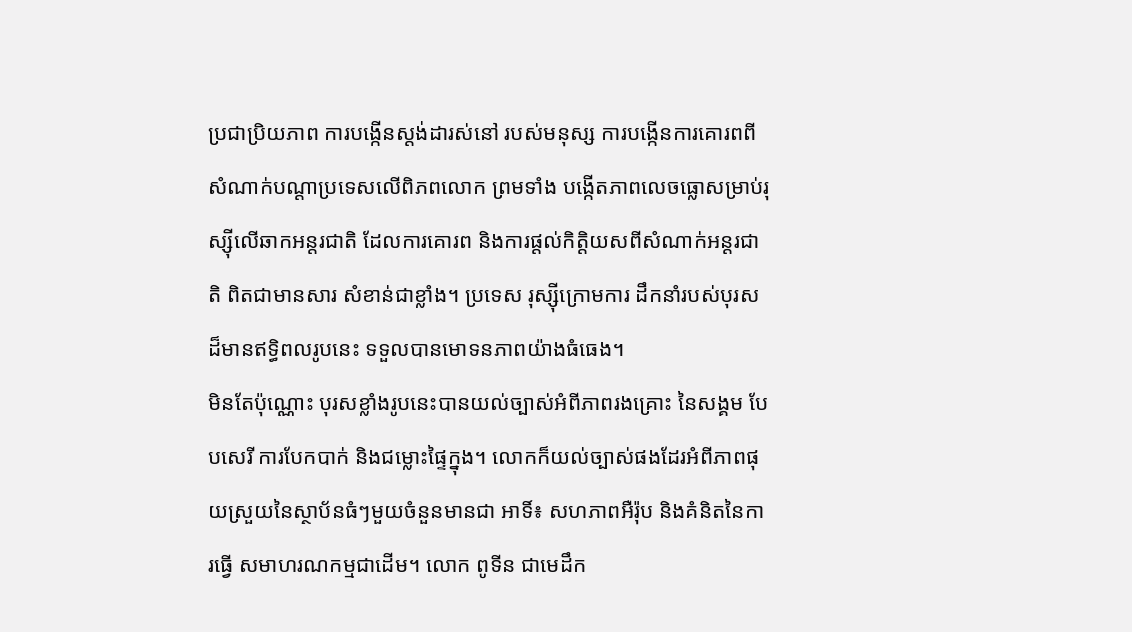ប្រជាប្រិយភាព ការបង្កើនស្តង់ដារស់នៅ របស់មនុស្ស ការបង្កើនការគោរពពីសំណាក់បណ្តាប្រទេសលើពិភពលោក ព្រមទាំង បង្កើតភាពលេចធ្លោសម្រាប់រុស្ស៊ីលើឆាកអន្តរជាតិ ដែលការគោរព និងការផ្តល់កិត្តិយសពីសំណាក់អន្តរជាតិ ពិតជាមានសារ សំខាន់ជាខ្លាំង។ ប្រទេស រុស្ស៊ីក្រោមការ ដឹកនាំរបស់បុរសដ៏មានឥទ្ធិពលរូបនេះ ទទួលបានមោទនភាពយ៉ាងធំធេង។
មិនតែប៉ុណ្ណោះ បុរសខ្លាំងរូបនេះបានយល់ច្បាស់អំពីភាពរងគ្រោះ នៃសង្គម បែបសេរី ការបែកបាក់ និងជម្លោះផ្ទៃក្នុង។ លោកក៏យល់ច្បាស់ផងដែរអំពីភាពផុយស្រួយនៃស្ថាប័នធំៗមួយចំនួនមានជា អាទិ៍៖ សហភាពអឺរ៉ុប និងគំនិតនៃការធ្វើ សមាហរណកម្មជាដើម។ លោក ពូទីន ជាមេដឹក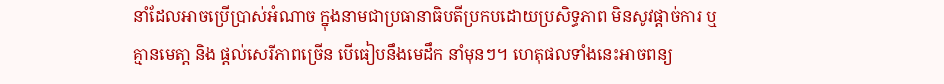នាំដែលអាចប្រើប្រាស់អំណាច ក្នុងនាមជាប្រធានាធិបតីប្រកបដោយប្រសិទ្ធភាព មិនសូវផ្តាច់ការ ឬគ្មានមេតា្ត និង ផ្តល់សេរីភាពច្រើន បើធៀបនឹងមេដឹក នាំមុនៗ។ ហេតុផលទាំងនេះអាចពន្យ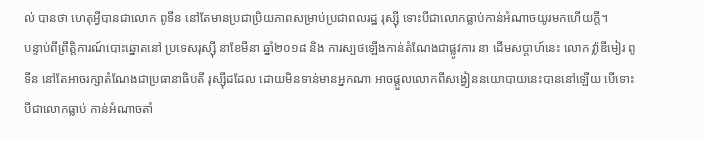ល់ បានថា ហេតុអ្វីបានជាលោក ពូទីន នៅតែមានប្រជាប្រិយភាពសម្រាប់ប្រជាពលរដ្ឋ រុស្ស៊ី ទោះបីជាលោកធ្លាប់កាន់អំណាចយូរមកហើយក្តី។
បន្ទាប់ពីព្រឹត្តិការណ៍បោះឆ្នោតនៅ ប្រទេសរុស្ស៊ី នាខែមីនា ឆ្នាំ២០១៨ និង ការស្បថឡើងកាន់តំណែងជាផ្លូវការ នា ដើមសប្តាហ៍នេះ លោក វ្ល៉ាឌីមៀរ ពូទីន នៅតែអាចរក្សាតំណែងជាប្រធានាធិបតី រុស្ស៊ីដដែល ដោយមិនទាន់មានអ្នកណា អាចផ្ដួលលោកពីសង្វៀននយោបាយនេះបាននៅឡើយ បើទោះបីជាលោកធ្លាប់ កាន់អំណាចតាំ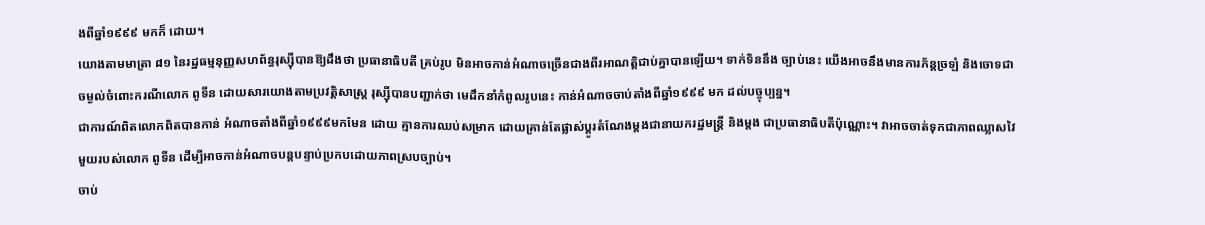ងពីឆ្នាំ១៩៩៩ មកក៏ ដោយ។
យោងតាមមាត្រា ៨១ នៃរដ្ឋធម្មនុញ្ញសហព័ន្ធរុស្ស៊ីបានឱ្យដឹងថា ប្រធានាធិបតី គ្រប់រូប មិនអាចកាន់អំណាចច្រើនជាងពីរអាណត្តិជាប់គ្នាបានឡើយ។ ទាក់ទិននឹង ច្បាប់នេះ យើងអាចនឹងមានការភ័ន្តច្រឡំ និងចោទជាចម្ងល់ចំពោះករណីលោក ពូទីន ដោយសារយោងតាមប្រវត្តិសាស្ត្រ រុស្ស៊ីបានបញ្ជាក់ថា មេដឹកនាំកំពូលរូបនេះ កាន់អំណាចចាប់តាំងពីឆ្នាំ១៩៩៩ មក ដល់បច្ចុប្បន្ន។
ជាការណ៍ពិតលោកពិតបានកាន់ អំណាចតាំងពីឆ្នាំ១៩៩៩មកមែន ដោយ គ្មានការឈប់សម្រាក ដោយគ្រាន់តែផ្លាស់ប្តូរតំណែងម្តងជានាយករដ្ឋមន្ត្រី និងម្តង ជាប្រធានាធិបតីប៉ុណ្ណោះ។ វាអាចចាត់ទុកជាភាពឈ្លាសវៃមួយរបស់លោក ពូទីន ដើម្បីអាចកាន់អំណាចបន្តបន្ទាប់ប្រកបដោយភាពស្របច្បាប់។
ចាប់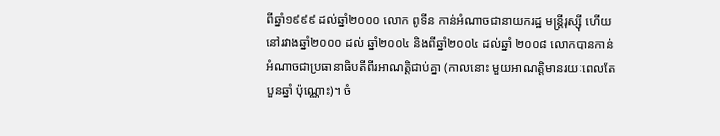ពីឆ្នាំ១៩៩៩ ដល់ឆ្នាំ២០០០ លោក ពូទីន កាន់អំណាចជានាយករដ្ឋ មន្ត្រីរុស្ស៊ី ហើយនៅរវាងឆ្នាំ២០០០ ដល់ ឆ្នាំ២០០៤ និងពីឆ្នាំ២០០៤ ដល់ឆ្នាំ ២០០៨ លោកបានកាន់អំណាចជាប្រធានាធិបតីពីរអាណត្តិជាប់គ្នា (កាលនោះ មួយអាណត្តិមានរយៈពេលតែបួនឆ្នាំ ប៉ុណ្ណោះ)។ ចំ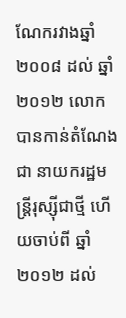ណែករវាងឆ្នាំ២០០៨ ដល់ ឆ្នាំ២០១២ លោកបានកាន់តំណែងជា នាយករដ្ឋមន្ត្រីរុស្ស៊ីជាថ្មី ហើយចាប់ពី ឆ្នាំ២០១២ ដល់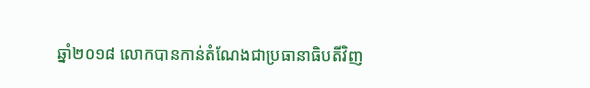ឆ្នាំ២០១៨ លោកបានកាន់តំណែងជាប្រធានាធិបតីវិញ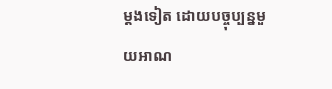ម្តងទៀត ដោយបច្ចុប្បន្នមួយអាណ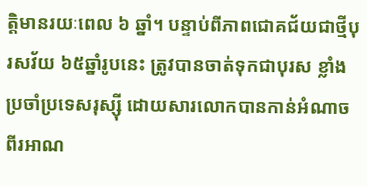ត្តិមានរយៈពេល ៦ ឆ្នាំ។ បន្ទាប់ពីភាពជោគជ័យជាថ្មីបុរសវ័យ ៦៥ឆ្នាំរូបនេះ ត្រូវបានចាត់ទុកជាបុរស ខ្លាំងប្រចាំប្រទេសរុស្ស៊ី ដោយសារលោកបានកាន់អំណាចពីរអាណ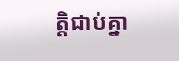ត្តិជាប់គ្នា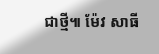ជាថ្មី៕ ម៉ែវ សាធី